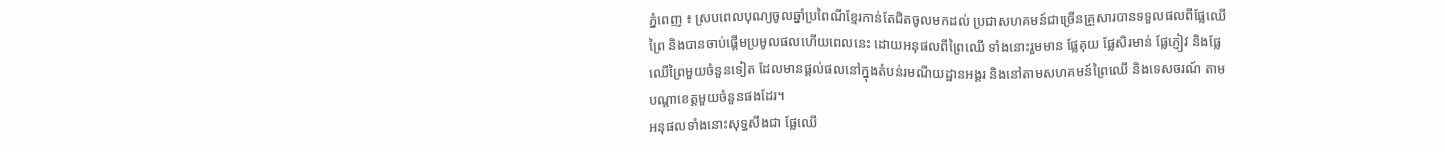ភ្នំពេញ ៖ ស្របពេលបុណ្យចូលឆ្នាំប្រពៃណីខ្មែរកាន់តែជិតចូលមកដល់ ប្រជាសហគមន៍ជាច្រើនគ្រួសារបានទទួលផលពីផ្លែឈើព្រៃ និងបានចាប់ផ្តើមប្រមូលផលហើយពេលនេះ ដោយអនុផលពីព្រៃឈើ ទាំងនោះរួមមាន ផ្លែគុយ ផ្លែសិរមាន់ ផ្លែភ្ញៀវ និងផ្លែឈើព្រៃមួយចំនួនទៀត ដែលមានផ្តល់ផលនៅក្នុងតំបន់រមណីយដ្ឋានអង្គរ និងនៅតាមសហគមន៍ព្រៃឈើ និងទេសចរណ៍ តាមបណ្តាខេត្តមួយចំនួនផងដែរ។
អនុផលទាំងនោះសុទ្ធសឹងជា ផ្លែឈើ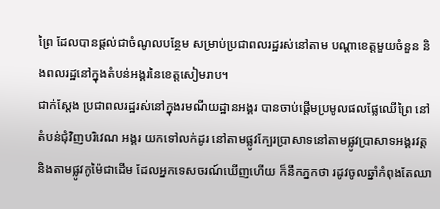ព្រៃ ដែលបានផ្តល់ជាចំណូលបន្ថែម សម្រាប់ប្រជាពលរដ្ឋរស់នៅតាម បណ្តាខេត្តមួយចំនួន និងពលរដ្ឋនៅក្នុងតំបន់អង្គរនៃខេត្តសៀមរាប។
ជាក់ស្ដែង ប្រជាពលរដ្ឋរស់នៅក្នុងរមណីយដ្ឋានអង្គរ បានចាប់ផ្តើមប្រមូលផលផ្លែឈើព្រៃ នៅតំបន់ជុំវិញបរិវេណ អង្គរ យកទៅលក់ដូរ នៅតាមផ្លូវក្បែរប្រាសាទនៅតាមផ្លូវប្រាសាទអង្គរវត្ត និងតាមផ្លូវកូម៉ៃជាដើម ដែលអ្នកទេសចរណ៍ឃើញហើយ ក៏នឹកភ្នកថា រដូវចូលឆ្នាំកំពុងតែឈា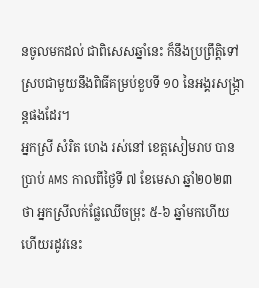នចូលមកដល់ ជាពិសេសឆ្នាំនេះ ក៏នឹងប្រព្រឹត្តិទៅស្របជាមួយនឹងពិធីគម្រប់ខួបទី ១០ នៃអង្គរសង្ក្រាន្តផងដែរ។
អ្នកស្រី សំរិត ហេង រស់នៅ ខេត្តសៀមរាប បានប្រាប់ AMS កាលពីថ្ងៃទី ៧ ខែមេសា ឆ្នាំ២០២៣ ថា អ្នកស្រីលក់ផ្លែឈើចម្រុះ ៥-៦ ឆ្នាំមកហើយ ហើយរដូវនេះ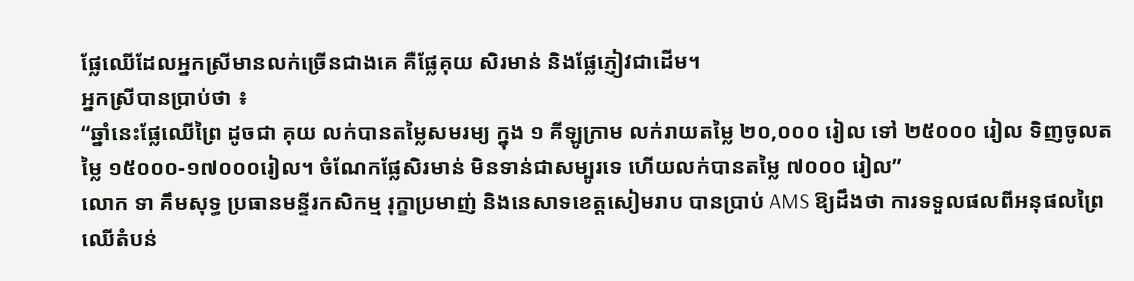ផ្លែឈើដែលអ្នកស្រីមានលក់ច្រើនជាងគេ គឺផ្លែគុយ សិរមាន់ និងផ្លែភ្ញៀវជាដើម។
អ្នកស្រីបានប្រាប់ថា ៖
“ឆ្នាំនេះផ្លែឈើព្រៃ ដូចជា គុយ លក់បានតម្លៃសមរម្យ ក្នុង ១ គីឡូក្រាម លក់រាយតម្លៃ ២០,០០០ រៀល ទៅ ២៥០០០ រៀល ទិញចូលតម្លៃ ១៥០០០-១៧០០០រៀល។ ចំណែកផ្លែសិរមាន់ មិនទាន់ជាសម្បូរទេ ហើយលក់បានតម្លៃ ៧០០០ រៀល”
លោក ទា គឹមសុទ្ធ ប្រធានមន្ទីរកសិកម្ម រុក្ខាប្រមាញ់ និងនេសាទខេត្តសៀមរាប បានប្រាប់ AMS ឱ្យដឹងថា ការទទួលផលពីអនុផលព្រៃឈើតំបន់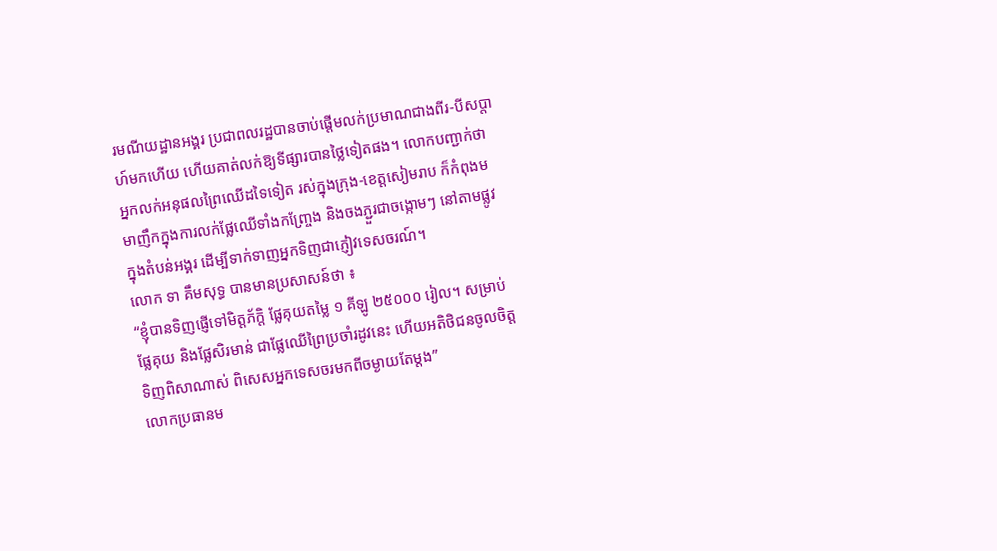រមណីយដ្ឋានអង្គរ ប្រជាពលរដ្ឋបានចាប់ផ្តើមលក់ប្រមាណជាងពីរ-បីសប្តាហ៍មកហើយ ហើយគាត់លក់ឱ្យទីផ្សារបានថ្លៃទៀតផង។ លោកបញ្ជាក់ថា អ្នកលក់អនុផលព្រៃឈើដទៃទៀត រស់ក្នុងក្រុង-ខេត្តសៀមរាប ក៏កំពុងមមាញឹកក្នុងការលក់ផ្លែឈើទាំងកញ្ច្រែង និងចងភ្ជួរជាចង្កោមៗ នៅតាមផ្លូវក្នុងតំបន់អង្គរ ដើម្បីទាក់ទាញអ្នកទិញជាភ្ញៀវទេសចរណ៍។
លោក ទា គឹមសុទ្ធ បានមានប្រសាសន៍ថា ៖
“ខ្ញុំបានទិញផ្ញើទៅមិត្តភ័ក្តិ ផ្លែគុយតម្លៃ ១ គីឡូ ២៥០០០ រៀល។ សម្រាប់ផ្លែគុយ និងផ្លែសិរមាន់ ជាផ្លែឈើព្រៃប្រចាំរដូវនេះ ហើយអតិថិជនចូលចិត្តទិញពិសាណាស់ ពិសេសអ្នកទេសចរមកពីចម្ងាយតែម្តង”
លោកប្រធានម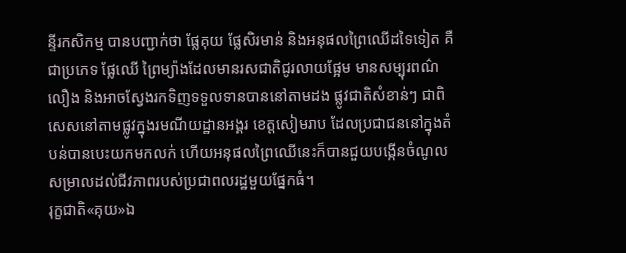ន្ទីរកសិកម្ម បានបញ្ជាក់ថា ផ្លែគុយ ផ្លែសិរមាន់ និងអនុផលព្រៃឈើដទៃទៀត គឺជាប្រភេទ ផ្លែឈើ ព្រៃម្យ៉ាងដែលមានរសជាតិជូរលាយផ្អែម មានសម្បុរពណ៌លឿង និងអាចស្វែងរកទិញទទួលទានបាននៅតាមដង ផ្លូវជាតិសំខាន់ៗ ជាពិសេសនៅតាមផ្លូវក្នុងរមណីយដ្ឋានអង្គរ ខេត្តសៀមរាប ដែលប្រជាជននៅក្នុងតំបន់បានបេះយកមកលក់ ហើយអនុផលព្រៃឈើនេះក៏បានជួយបង្កើនចំណូល សម្រាលដល់ជីវភាពរបស់ប្រជាពលរដ្ឋមួយផ្នែកធំ។
រុក្ខជាតិ«គុយ»ឯ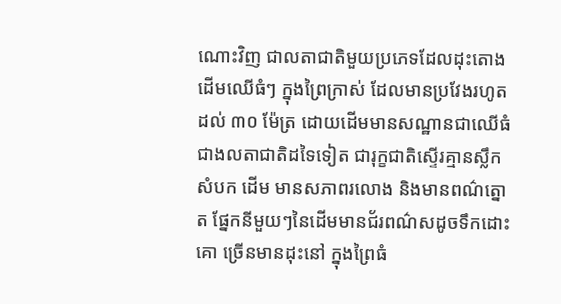ណោះវិញ ជាលតាជាតិមួយប្រភេទដែលដុះតោងដើមឈើធំៗ ក្នុងព្រៃក្រាស់ ដែលមានប្រវែងរហូតដល់ ៣០ ម៉ែត្រ ដោយដើមមានសណ្ឋានជាឈើធំជាងលតាជាតិដទៃទៀត ជារុក្ខជាតិស្ទើរគ្មានស្លឹក សំបក ដើម មានសភាពរលោង និងមានពណ៌ត្នោត ផ្នែកនីមួយៗនៃដើមមានជ័រពណ៌សដូចទឹកដោះគោ ច្រើនមានដុះនៅ ក្នុងព្រៃធំ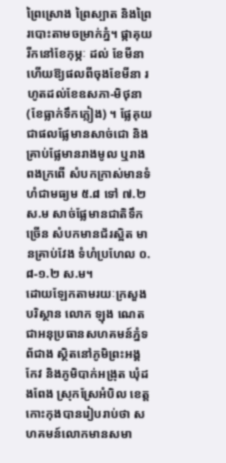ព្រៃស្រោង ព្រៃស្បាត និងព្រៃរបោះតាមចម្រាក់ភ្នំ។ ផ្កាគុយរីកនៅខែកុម្ភៈ ដល់ ខែមីនា ហើយឱ្យផលពីចុងខែមីនា រហូតដល់ខែឧសភា-មិថុនា (ខែធ្លាក់ទឹកភ្លៀង) ។ ផ្លែគុយជាផលផ្លែមានសាច់ជោ និងគ្រាប់ផ្លែមានរាងមូល ឬរាងពងក្រពើ សំបកក្រាស់មានទំហំជាមធ្យម ៥.៨ ទៅ ៧.២ ស.ម សាច់ផ្លែមានជាតិទឹកច្រើន សំបកមានជ័រស្អិត មានគ្រាប់វែង ទំហំប្រហែល ០.៨-១.២ ស.ម។
ដោយឡែកតាមរយៈក្រសួងបរិស្ថាន លោក ឡុង ណេត ជាអនុប្រធានសហគមន៍ភ្នំទព័ជាង ស្ថិតនៅភូមិព្រះអង្គកែវ និងភូមិបាក់អង្រុត ឃុំដងពែង ស្រុកស្រែអំបិល ខេត្តកោះកុងបានរៀបរាប់ថា សហគមន៍លោកមានសមា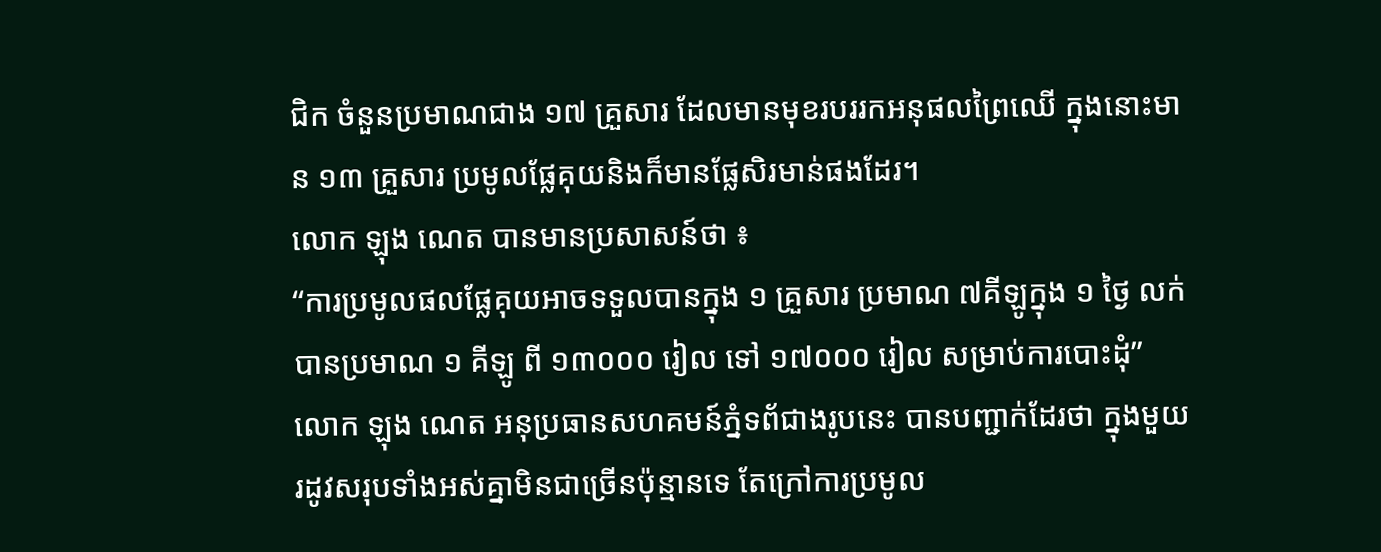ជិក ចំនួនប្រមាណជាង ១៧ គ្រួសារ ដែលមានមុខរបររកអនុផលព្រៃឈើ ក្នុងនោះមាន ១៣ គ្រួសារ ប្រមូលផ្លែគុយនិងក៏មានផ្លែសិរមាន់ផងដែរ។
លោក ឡុង ណេត បានមានប្រសាសន៍ថា ៖
“ការប្រមូលផលផ្លែគុយអាចទទួលបានក្នុង ១ គ្រួសារ ប្រមាណ ៧គីឡូក្នុង ១ ថ្ងៃ លក់បានប្រមាណ ១ គីឡូ ពី ១៣០០០ រៀល ទៅ ១៧០០០ រៀល សម្រាប់ការបោះដុំ”
លោក ឡុង ណេត អនុប្រធានសហគមន៍ភ្នំទព័ជាងរូបនេះ បានបញ្ជាក់ដែរថា ក្នុងមួយរដូវសរុបទាំងអស់គ្នាមិនជាច្រើនប៉ុន្មានទេ តែក្រៅការប្រមូល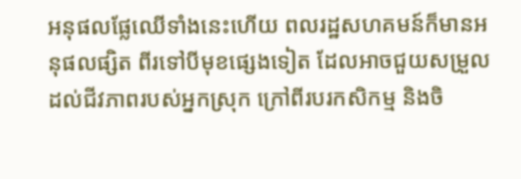អនុផលផ្លែឈើទាំងនេះហើយ ពលរដ្ឋសហគមន៍ក៏មានអនុផលផ្សិត ពីរទៅបីមុខផ្សេងទៀត ដែលអាចជួយសម្រួលដល់ជីវភាពរបស់អ្នកស្រុក ក្រៅពីរបរកសិកម្ម និងចិ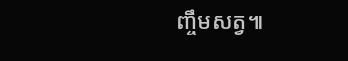ញ្ចឹមសត្វ៕